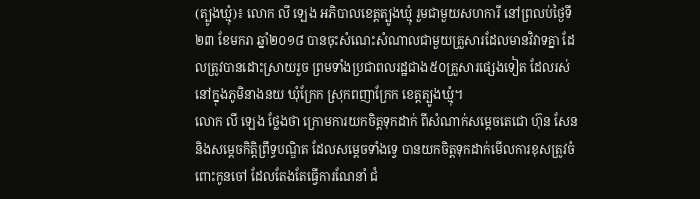(ត្បូងឃ្មុំ)៖ លោក លី ឡេង អភិបាលខេត្តត្បូងឃ្មុំ រួមជាមួយសហការី នៅព្រលប់ថ្ងៃទី២៣ ខែមករា ឆ្នាំ២០១៨ បានចុះសំណេះសំណាលជាមួយគ្រួសារដែលមានវិវាទគ្នា ដែលត្រូវបានដោះស្រាយរួច ព្រមទាំងប្រជាពលរដ្ឋជាង៥០គ្រួសារផ្សេងទៀត ដែលរស់នៅក្នុងភូមិនាងនយ ឃុំក្រែក ស្រុកពញាក្រែក ខេត្តត្បូងឃ្មុំ។
លោក លី ឡេង ថ្លែងថា ក្រោមការយកចិត្តទុកដាក់ ពីសំណាក់សម្តេចតេជោ ហ៊ុន សែន និងសម្តេចកិត្តិព្រឹទ្ធបណ្ឌិត ដែលសម្តេចទាំងទ្វេ បានយកចិត្តទុកដាក់មើលការខុសត្រូវចំពោះកូនចៅ ដែលតែងតែធ្វើការណែនាំ ជំ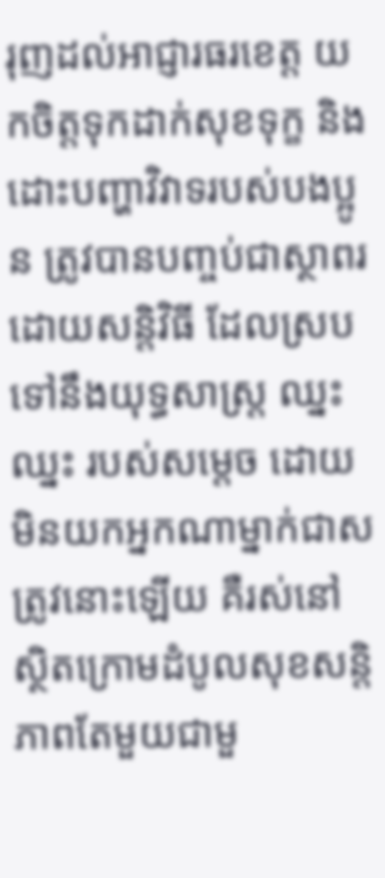រុញដល់អាជ្ញារធរខេត្ត យកចិត្តទុកដាក់សុខទុក្ខ និងដោះបញ្ហាវិវាទរបស់បងប្អូន ត្រូវបានបញ្ចប់ជាស្ថាពរ ដោយសន្តិវិធី ដែលស្របទៅនឹងយុទ្ធសាស្ត្រ ឈ្នះឈ្នះ របស់សម្តេច ដោយមិនយកអ្នកណាម្នាក់ជាសត្រូវនោះឡើយ គឺរស់នៅស្ថិតក្រោមដំបូលសុខសន្តិភាពតែមួយជាមួ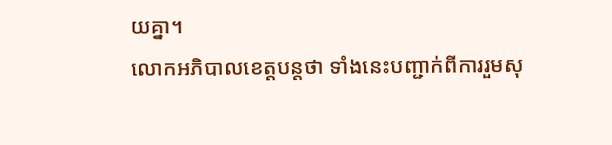យគ្នា។
លោកអភិបាលខេត្តបន្តថា ទាំងនេះបញ្ជាក់ពីការរួមសុ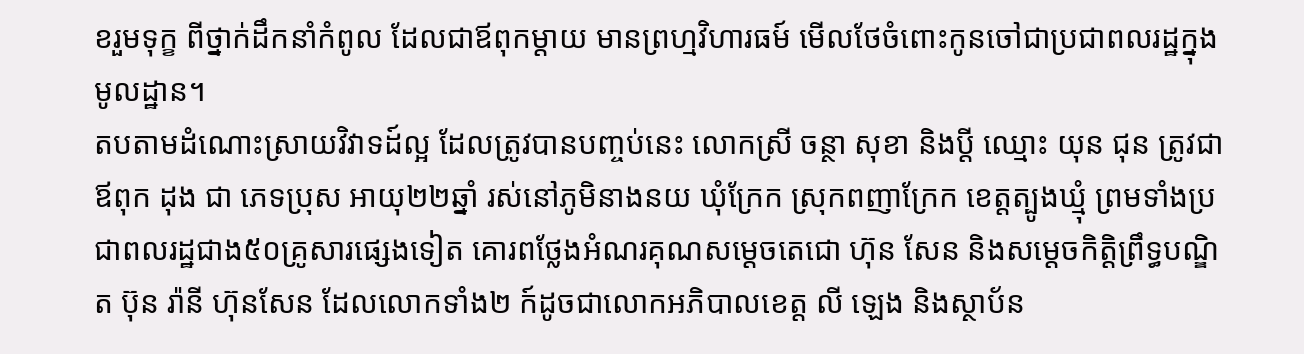ខរួមទុក្ខ ពីថ្នាក់ដឹកនាំកំពូល ដែលជាឪពុកម្តាយ មានព្រហ្មវិហារធម៍ មើលថែចំពោះកូនចៅជាប្រជាពលរដ្ឋក្នុងមូលដ្ឋាន។
តបតាមដំណោះស្រាយវិវាទដ៍ល្អ ដែលត្រូវបានបញ្ចប់នេះ លោកស្រី ចន្ថា សុខា និងប្តី ឈ្មោះ យុន ជុន ត្រូវជាឪពុក ដុង ជា ភេទប្រុស អាយុ២២ឆ្នាំ រស់នៅភូមិនាងនយ ឃុំក្រែក ស្រុកពញាក្រែក ខេត្តត្បូងឃ្មុំ ព្រមទាំងប្រជាពលរដ្ឋជាង៥០គ្រូសារផ្សេងទៀត គោរពថ្លែងអំណរគុណសម្តេចតេជោ ហ៊ុន សែន និងសម្តេចកិត្តិព្រឹទ្ធបណ្ឌិត ប៊ុន រ៉ានី ហ៊ុនសែន ដែលលោកទាំង២ ក៍ដូចជាលោកអភិបាលខេត្ត លី ឡេង និងស្ថាប័ន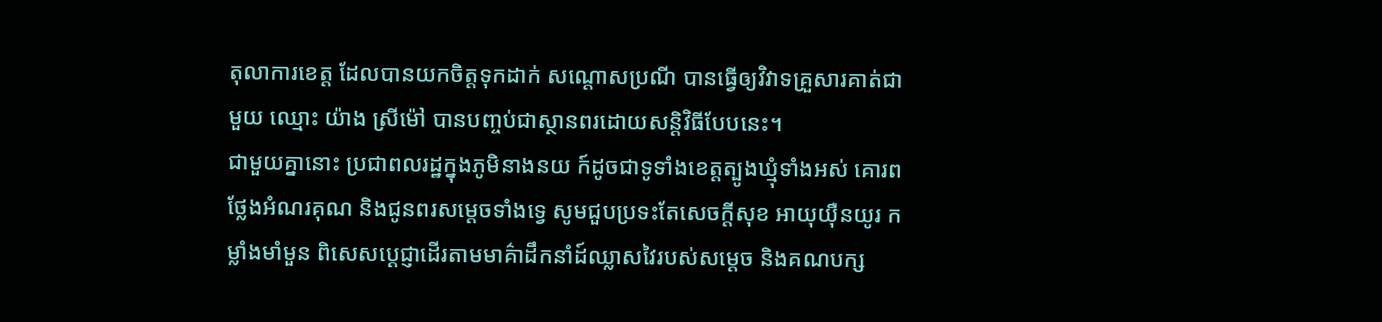តុលាការខេត្ត ដែលបានយកចិត្តទុកដាក់ សណ្តោសប្រណី បានធ្វើឲ្យវិវាទគ្រួសារគាត់ជាមួយ ឈ្មោះ យ៉ាង ស្រីម៉ៅ បានបញ្ចប់ជាស្ថានពរដោយសន្តិវិធីបែបនេះ។
ជាមួយគ្នានោះ ប្រជាពលរដ្ឋក្នុងភូមិនាងនយ ក៍ដូចជាទូទាំងខេត្តត្បូងឃ្មុំទាំងអស់ គោរពថ្លែងអំណរគុណ និងជូនពរសម្តេចទាំងទ្វេ សូមជួបប្រទះតែសេចក្តីសុខ អាយុយ៉ឺនយូរ កម្លាំងមាំមួន ពិសេសប្តេជ្ញាដើរតាមមាគ៌ាដឹកនាំដ៍ឈ្លាសវៃរបស់សម្តេច និងគណបក្ស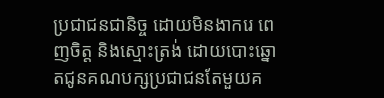ប្រជាជនជានិច្ច ដោយមិនងាករេ ពេញចិត្ត និងស្មោះត្រង់ ដោយបោះឆ្នោតជូនគណបក្សប្រជាជនតែមួយគ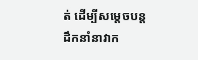ត់ ដើម្បីសម្តេចបន្តដឹកនាំនាវាក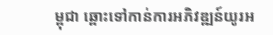ម្ពុជា ឆ្ពោះទៅកាន់ការអភិវឌ្ឍន៍យូរអ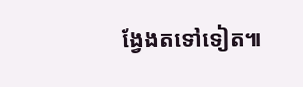ង្វែងតទៅទៀត៕